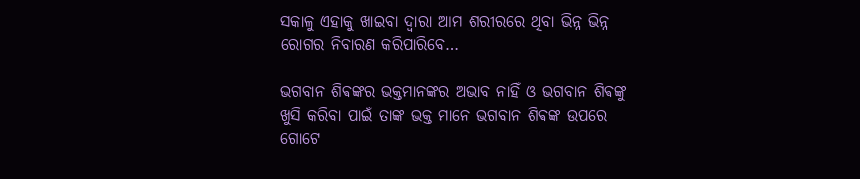ସକାଳୁ ଏହାକୁ ଖାଇବା ଦ୍ୱାରା ଆମ ଶରୀରରେ ଥିବା ଭିନ୍ନ ଭିନ୍ନ ରୋଗର ନିବାରଣ କରିପାରିବେ…

ଭଗବାନ ଶିଵଙ୍କର ଭକ୍ତମାନଙ୍କର ଅଭାବ ନାହିଁ ଓ ଭଗବାନ ଶିଵଙ୍କୁ ଖୁସି କରିବା ପାଇଁ ତାଙ୍କ ଭକ୍ତ ମାନେ ଭଗବାନ ଶିଵଙ୍କ ଉପରେ ଗୋଟେ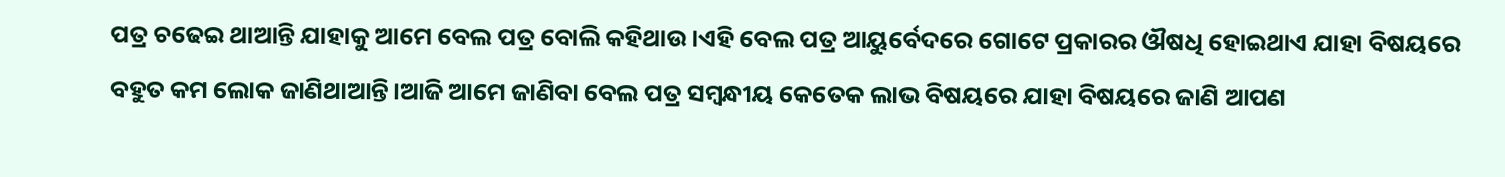ପତ୍ର ଚଢେଇ ଥାଆନ୍ତି ଯାହାକୁ ଆମେ ବେଲ ପତ୍ର ବୋଲି କହିଥାଉ।ଏହି ବେଲ ପତ୍ର ଆୟୁର୍ବେଦରେ ଗୋଟେ ପ୍ରକାରର ଔଷଧି ହୋଇଥାଏ ଯାହା ବିଷୟରେ ବହୁତ କମ ଲୋକ ଜାଣିଥାଆନ୍ତି।ଆଜି ଆମେ ଜାଣିବା ବେଲ ପତ୍ର ସମ୍ବନ୍ଧୀୟ କେତେକ ଲାଭ ବିଷୟରେ ଯାହା ବିଷୟରେ ଜାଣି ଆପଣ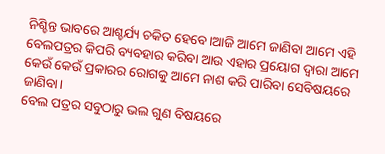ନିଶ୍ଚିନ୍ତ ଭାବରେ ଆଶ୍ଚର୍ଯ୍ୟ ଚକିତ ହେବେ।ଆଜି ଆମେ ଜାଣିବା ଆମେ ଏହି ବେଲପତ୍ରର କିପରି ବ୍ୟବହାର କରିବା ଆଉ ଏହାର ପ୍ରୟୋଗ ଦ୍ୱାରା ଆମେ କେଉଁ କେଉଁ ପ୍ରକାରର ରୋଗକୁ ଆମେ ନାଶ କରି ପାରିବା ସେବିଷୟରେ ଜାଣିବା।
ବେଲ ପତ୍ରର ସବୁଠାରୁ ଭଲ ଗୁଣ ବିଷୟରେ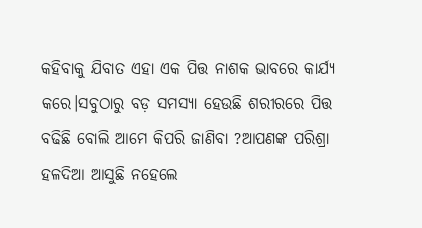କହିବାକୁ ଯିବାତ ଏହା ଏକ ପିତ୍ତ ନାଶକ ଭାବରେ କାର୍ଯ୍ୟ କରେ।ସବୁଠାରୁ ବଡ଼ ସମସ୍ୟା ହେଉଛି ଶରୀରରେ ପିତ୍ତ ବଢିଛି ବୋଲି ଆମେ କିପରି ଜାଣିବା ?ଆପଣଙ୍କ ପରିଶ୍ରା ହଳଦିଆ ଆସୁଛି ନହେଲେ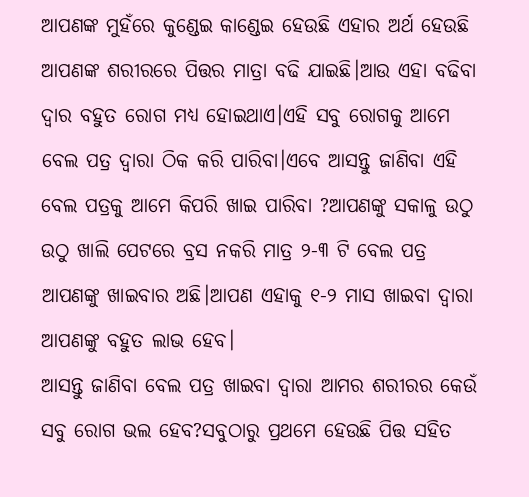ଆପଣଙ୍କ ମୁହଁରେ କୁଣ୍ଡେଇ କାଣ୍ଡେଇ ହେଉଛି ଏହାର ଅର୍ଥ ହେଉଛି ଆପଣଙ୍କ ଶରୀରରେ ପିତ୍ତର ମାତ୍ରା ବଢି ଯାଇଛି।ଆଉ ଏହା ବଢିବା ଦ୍ୱାର ବହୁତ ରୋଗ ମଧ୍ୟ ହୋଇଥାଏ।ଏହି ସବୁ ରୋଗକୁ ଆମେ ବେଲ ପତ୍ର ଦ୍ୱାରା ଠିକ କରି ପାରିବା।ଏବେ ଆସନ୍ତୁ ଜାଣିବା ଏହି ବେଲ ପତ୍ରକୁ ଆମେ କିପରି ଖାଇ ପାରିବା ?ଆପଣଙ୍କୁ ସକାଳୁ ଉଠୁ ଉଠୁ ଖାଲି ପେଟରେ ବ୍ରସ ନକରି ମାତ୍ର ୨-୩ ଟି ବେଲ ପତ୍ର ଆପଣଙ୍କୁ ଖାଇବାର ଅଛି।ଆପଣ ଏହାକୁ ୧-୨ ମାସ ଖାଇବା ଦ୍ୱାରା ଆପଣଙ୍କୁ ବହୁତ ଲାଭ ହେବ।
ଆସନ୍ତୁ ଜାଣିବା ବେଲ ପତ୍ର ଖାଇବା ଦ୍ୱାରା ଆମର ଶରୀରର କେଉଁ ସବୁ ରୋଗ ଭଲ ହେବ?ସବୁଠାରୁ ପ୍ରଥମେ ହେଉଛି ପିତ୍ତ ସହିତ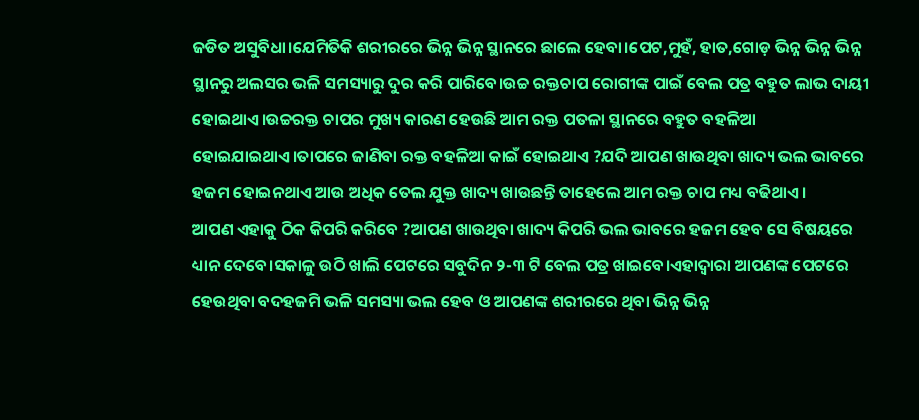ଜଡିତ ଅସୁବିଧା।ଯେମିତିକି ଶରୀରରେ ଭିନ୍ନ ଭିନ୍ନ ସ୍ଥାନରେ ଛାଲେ ହେବା।ପେଟ,ମୁହଁ, ହାତ,ଗୋଡ଼ ଭିନ୍ନ ଭିନ୍ନ ଭିନ୍ନ ସ୍ଥାନରୁ ଅଲସର ଭଳି ସମସ୍ୟାରୁ ଦୁର କରି ପାରିବେ।ଉଚ୍ଚ ରକ୍ତଚାପ ରୋଗୀଙ୍କ ପାଇଁ ବେଲ ପତ୍ର ବହୁତ ଲାଭ ଦାୟୀ ହୋଇଥାଏ।ଉଚ୍ଚରକ୍ତ ଚାପର ମୁଖ୍ୟ କାରଣ ହେଉଛି ଆମ ରକ୍ତ ପତଳା ସ୍ଥାନରେ ବହୁତ ବହଳିଆ ହୋଇଯାଇଥାଏ।ତାପରେ ଜାଣିବା ରକ୍ତ ବହଳିଆ କାଇଁ ହୋଇଥାଏ ?ଯଦି ଆପଣ ଖାଉଥିବା ଖାଦ୍ୟ ଭଲ ଭାବରେ ହଜମ ହୋଇନଥାଏ ଆଉ ଅଧିକ ତେଲ ଯୁକ୍ତ ଖାଦ୍ୟ ଖାଉଛନ୍ତି ତାହେଲେ ଆମ ରକ୍ତ ଚାପ ମଧ୍ୟ ବଢିଥାଏ।
ଆପଣ ଏହାକୁ ଠିକ କିପରି କରିବେ ?ଆପଣ ଖାଉଥିବା ଖାଦ୍ୟ କିପରି ଭଲ ଭାବରେ ହଜମ ହେବ ସେ ବିଷୟରେ ଧ୍ୟାନ ଦେବେ।ସକାଳୁ ଉଠି ଖାଲି ପେଟରେ ସବୁଦିନ ୨-୩ ଟି ବେଲ ପତ୍ର ଖାଇବେ।ଏହାଦ୍ୱାରା ଆପଣଙ୍କ ପେଟରେ ହେଉଥିବା ବଦହଜମି ଭଳି ସମସ୍ୟା ଭଲ ହେବ ଓ ଆପଣଙ୍କ ଶରୀରରେ ଥିବା ଭିନ୍ନ ଭିନ୍ନ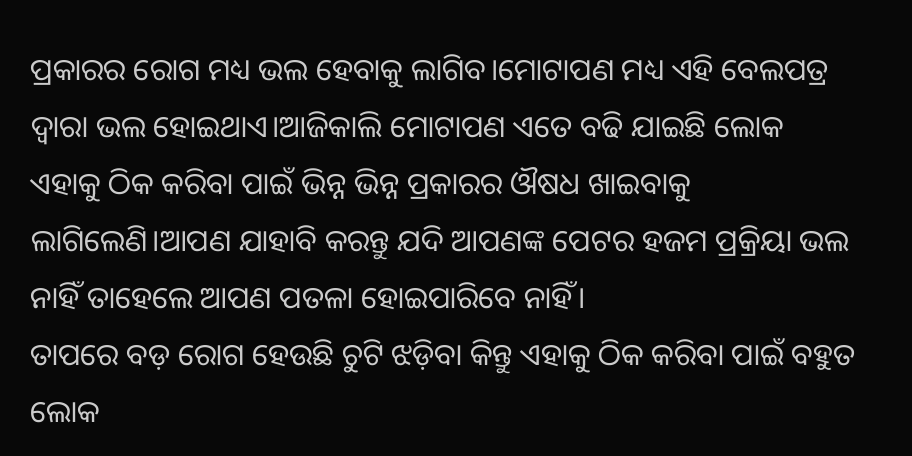ପ୍ରକାରର ରୋଗ ମଧ୍ୟ ଭଲ ହେବାକୁ ଲାଗିବ।ମୋଟାପଣ ମଧ୍ୟ ଏହି ବେଲପତ୍ର ଦ୍ୱାରା ଭଲ ହୋଇଥାଏ।ଆଜିକାଲି ମୋଟାପଣ ଏତେ ବଢି ଯାଇଛି ଲୋକ ଏହାକୁ ଠିକ କରିବା ପାଇଁ ଭିନ୍ନ ଭିନ୍ନ ପ୍ରକାରର ଔଷଧ ଖାଇବାକୁ ଲାଗିଲେଣି।ଆପଣ ଯାହାବି କରନ୍ତୁ ଯଦି ଆପଣଙ୍କ ପେଟର ହଜମ ପ୍ରକ୍ରିୟା ଭଲ ନାହିଁ ତାହେଲେ ଆପଣ ପତଳା ହୋଇପାରିବେ ନାହିଁ।
ତାପରେ ବଡ଼ ରୋଗ ହେଉଛି ଚୁଟି ଝଡ଼ିବା କିନ୍ତୁ ଏହାକୁ ଠିକ କରିବା ପାଇଁ ବହୁତ ଲୋକ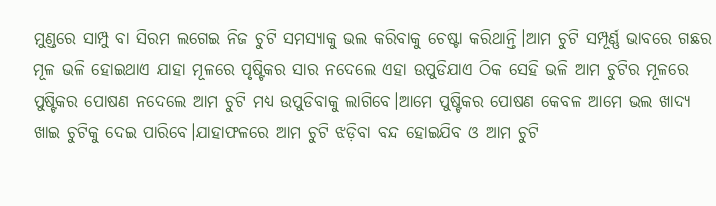ମୁଣ୍ଡରେ ସାମ୍ପୁ ବା ସିରମ ଲଗେଇ ନିଜ ଚୁଟି ସମସ୍ୟାକୁ ଭଲ କରିବାକୁ ଚେଷ୍ଟା କରିଥାନ୍ତି।ଆମ ଚୁଟି ସମ୍ପୂର୍ଣ୍ଣ ଭାବରେ ଗଛର ମୂଳ ଭଳି ହୋଇଥାଏ ଯାହା ମୂଳରେ ପୃଷ୍ଟିକର ସାର ନଦେଲେ ଏହା ଉପୁଡିଯାଏ ଠିକ ସେହି ଭଳି ଆମ ଚୁଟିର ମୂଳରେ ପୁଷ୍ଟିକର ପୋଷଣ ନଦେଲେ ଆମ ଚୁଟି ମଧ୍ୟ ଉପୁଡିବାକୁ ଲାଗିବେ।ଆମେ ପୁଷ୍ଟିକର ପୋଷଣ କେବଳ ଆମେ ଭଲ ଖାଦ୍ୟ ଖାଇ ଚୁଟିକୁ ଦେଇ ପାରିବେ।ଯାହାଫଳରେ ଆମ ଚୁଟି ଝଡ଼ିବା ବନ୍ଦ ହୋଇଯିବ ଓ ଆମ ଚୁଟି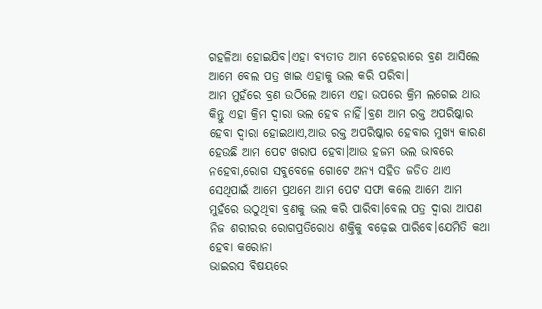ଗହଳିଆ ହୋଇଯିବ।ଏହା ବ୍ୟତୀତ ଆମ ଚେହେରାରେ ବ୍ରଣ ଆସିଲେ ଆମେ ବେଲ ପତ୍ର ଖାଇ ଏହାକୁ ଭଲ କରି ପରିବା।
ଆମ ମୁହଁରେ ବ୍ରଣ ଉଠିଲେ ଆମେ ଏହା ଉପରେ କ୍ରିମ ଲଗେଇ ଥାଉ କିନ୍ତୁ ଏହା କ୍ରିମ ଦ୍ୱାରା ଭଲ ହେବ ନାହିଁ।ବ୍ରଣ ଆମ ରକ୍ତ ଅପରିଷ୍କାର ହେବା ଦ୍ୱାରା ହୋଇଥାଏ,ଆଉ ରକ୍ତ ଅପରିଷ୍କାର ହେବାର ମୁଖ୍ୟ କାରଣ ହେଉଛି ଆମ ପେଟ ଖରାପ ହେବା।ଆଉ ହଜମ ଭଲ ଭାବରେ ନହେବା,ରୋଗ ସବୁବେଳେ ଗୋଟେ ଅନ୍ୟ ସହିତ ଜଡିତ ଥାଏ ସେଥିପାଇଁ ଆମେ ପ୍ରଥମେ ଆମ ପେଟ ସଫା କଲେ ଆମେ ଆମ ମୁହଁରେ ଉଠୁଥିବା ବ୍ରଣକୁ ଭଲ କରି ପାରିବା।ବେଲ ପତ୍ର ଦ୍ୱାରା ଆପଣ ନିଜ ଶରୀରର ରୋଗପ୍ରତିରୋଧ ଶକ୍ତିକୁ ବଢ଼େଇ ପାରିବେ।ଯେମିତି କଥା ହେବା କରୋନା
ଭାଇରସ ବିଷୟରେ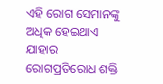ଏହି ରୋଗ ସେମାନଙ୍କୁ ଅଧିକ ହେଇଥାଏ ଯାହାର ରୋଗପ୍ରତିରୋଧ ଶକ୍ତି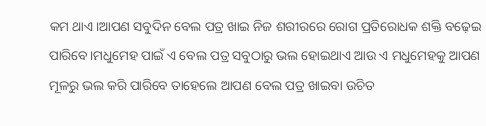କମ ଥାଏ।ଆପଣ ସବୁଦିନ ବେଲ ପତ୍ର ଖାଇ ନିଜ ଶରୀରରେ ରୋଗ ପ୍ରତିରୋଧକ ଶକ୍ତି ବଢ଼େଇ ପାରିବେ।ମଧୁମେହ ପାଇଁ ଏ ବେଲ ପତ୍ର ସବୁଠାରୁ ଭଲ ହୋଇଥାଏ ଆଉ ଏ ମଧୁମେହକୁ ଆପଣ ମୂଳରୁ ଭଲ କରି ପାରିବେ ତାହେଲେ ଆପଣ ବେଲ ପତ୍ର ଖାଇବା ଉଚିତ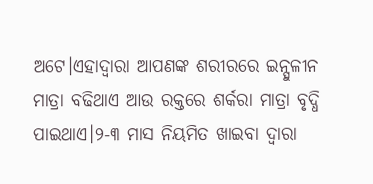ଅଟେ।ଏହାଦ୍ୱାରା ଆପଣଙ୍କ ଶରୀରରେ ଇନ୍ସୁଳୀନ ମାତ୍ରା ବଢିଥାଏ ଆଉ ରକ୍ତରେ ଶର୍କରା ମାତ୍ରା ବୃଦ୍ଧି ପାଇଥାଏ।୨-୩ ମାସ ନିୟମିତ ଖାଇବା ଦ୍ୱାରା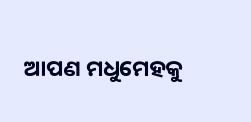ଆପଣ ମଧୁମେହକୁ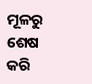ମୂଳରୁ ଶେଷ କରି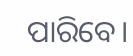ପାରିବେ।